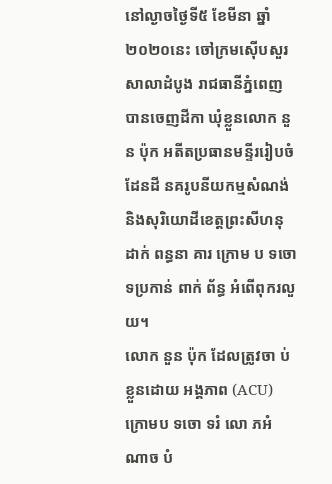នៅល្ងាចថ្ងៃទី៥ ខែមីនា ឆ្នាំ២០២០នេះ ចៅក្រមស៊ើបសួរសាលាដំបូង រាជធានីភ្នំពេញ បានចេញដីកា ឃុំខ្លួនលោក នួន ប៉ុក អតីតប្រធានមន្ទីររៀបចំដែនដី នគរូបនីយកម្មសំណង់ និងសុរិយោដីខេត្តព្រះសីហនុ ដាក់ ពន្ធនា គារ ក្រោម ប ទចោ ទប្រកាន់ ពាក់ ព័ន្ធ អំពើពុករលួយ។
លោក នួន ប៉ុក ដែលត្រូវចា ប់ខ្លួនដោយ អង្គភាព (ACU) ក្រោមប ទចោ ទរំ លោ ភអំ ណាច បំ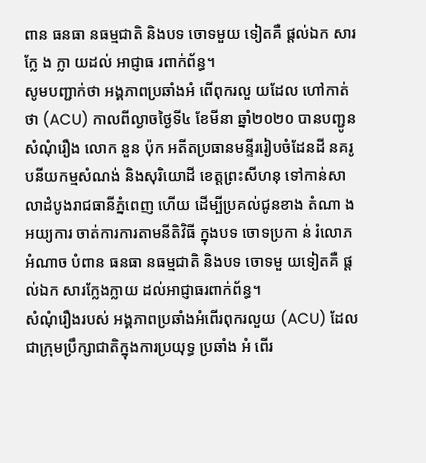ពាន ធនធា នធម្មជាតិ និងបទ ចោទមួយ ទៀតគឺ ផ្តល់ឯក សារក្លែ ង ក្លា យដល់ អាជ្ញាធ រពាក់ព័ន្ធ។
សូមបញ្ជាក់ថា អង្គភាពប្រឆាំងអំ ពើពុករលួ យដែល ហៅកាត់ថា (ACU) កាលពីល្ងាចថ្ងៃទី៤ ខែមីនា ឆ្នាំ២០២០ បានបញ្ជូនសំណុំរឿង លោក នួន ប៉ុក អតីតប្រធានមន្ទីររៀបចំដែនដី នគរូបនីយកម្មសំណង់ និងសុរិយោដី ខេត្តព្រះសីហនុ ទៅកាន់សាលាដំបូងរាជធានីភ្នំពេញ ហើយ ដើម្បីប្រគល់ជូនខាង តំណា ងអយ្យការ ចាត់ការការតាមនីតិវិធី ក្នុងបទ ចោទប្រកា ន់ រំលោភអំណាច បំពាន ធនធា នធម្មជាតិ និងបទ ចោទមួ យទៀតគឺ ផ្តល់ឯក សារក្លែងក្លាយ ដល់អាជ្ញាធរពាក់ព័ន្ធ។
សំណុំរឿងរបស់ អង្គភាពប្រឆាំងអំពើរពុករលួយ (ACU) ដែលជាក្រុមប្រឹក្សាជាតិក្នុងការប្រយុទ្ធ ប្រឆាំង អំ ពើរ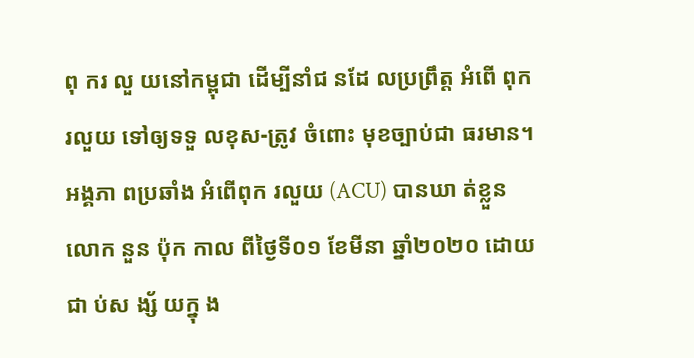ពុ ករ លួ យនៅកម្ពុជា ដើម្បីនាំជ នដែ លប្រព្រឹត្ត អំពើ ពុករលួយ ទៅឲ្យទទួ លខុស-ត្រូវ ចំពោះ មុខច្បាប់ជា ធរមាន។អង្គភា ពប្រឆាំង អំពើពុក រលួយ (ACU) បានឃា ត់ខ្លួន លោក នួន ប៉ុក កាល ពីថ្ងៃទី០១ ខែមីនា ឆ្នាំ២០២០ ដោយជា ប់ស ង្ស័ យក្នុ ង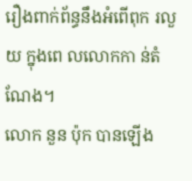រឿងពាក់ព័ន្ធនឹងអំពើពុក រលួយ ក្នុងពេ លលោកកា ន់តំ ណែង។
លោក នួន ប៉ុក បានឡើង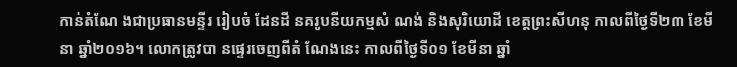កាន់តំណែ ងជាប្រធានមន្ទីរ រៀបចំ ដែនដី នគរូបនីយកម្មសំ ណង់ និងសុរិយោដី ខេត្តព្រះសីហនុ កាលពីថ្ងៃទី២៣ ខែមីនា ឆ្នាំ២០១៦។ លោកត្រូវបា នផ្ទេរចេញពីតំ ណែងនេះ កាលពីថ្ងៃទី០១ ខែមីនា ឆ្នាំ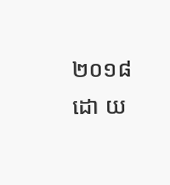២០១៨ ដោ យ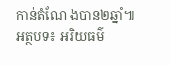កាន់តំណែ ងបាន២ឆ្នាំ៕
អត្ថបទ៖ អរិយធម៌